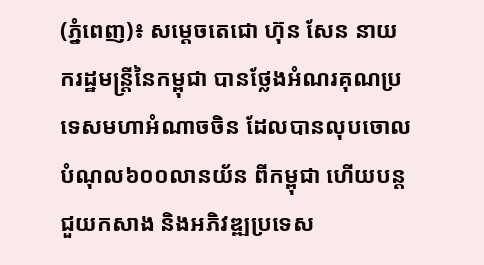(ភ្នំពេញ)៖ សម្តេចតេជោ ហ៊ុន សែន នាយករដ្ឋមន្រ្តីនៃកម្ពុជា បានថ្លែងអំណរគុណប្រទេសមហាអំណាចចិន ដែលបានលុបចោលបំណុល៦០០លានយ័ន ពីកម្ពុជា ហើយបន្តជួយកសាង និងអភិវឌ្ឍប្រទេស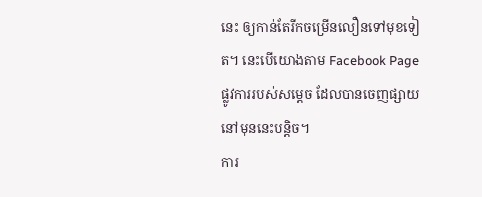នេះ ឲ្យកាន់តែរីកចម្រើនលឿនទៅមុខទៀត។ នេះបើយោងតាម Facebook Page ផ្លូវការរបស់សម្តេច ដែលបានចេញផ្សាយនៅមុននេះបន្តិច។
ការ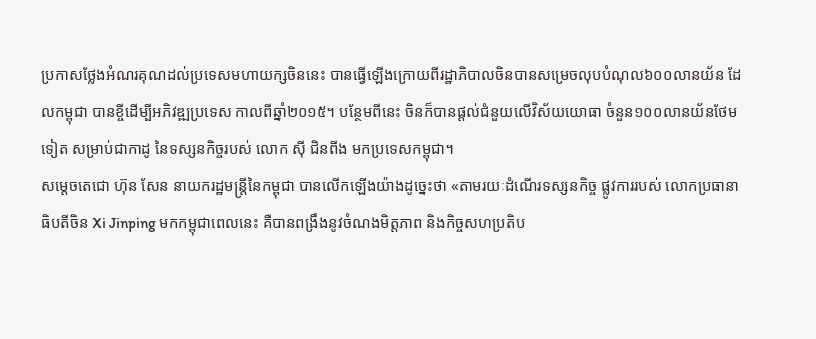ប្រកាសថ្លែងអំណរគុណដល់ប្រទេសមហាយក្សចិននេះ បានធ្វើឡើងក្រោយពីរដ្ឋាភិបាលចិនបានសម្រេចលុបបំណុល៦០០លានយ័ន ដែលកម្ពុជា បានខ្ចីដើម្បីអភិវឌ្ឍប្រទេស កាលពីឆ្នាំ២០១៥។ បន្ថែមពីនេះ ចិនក៏បានផ្តល់ជំនួយលើវិស័យយោធា ចំនួន១០០លានយ័នថែមទៀត សម្រាប់ជាកាដូ នៃទស្សនកិច្ចរបស់ លោក ស៊ី ជិនពីង មកប្រទេសកម្ពុជា។
សម្តេចតេជោ ហ៊ុន សែន នាយករដ្ឋមន្រ្តីនៃកម្ពុជា បានលើកឡើងយ៉ាងដូច្នេះថា «តាមរយៈដំណើរទស្សនកិច្ច ផ្លូវការរបស់ លោកប្រធានាធិបតីចិន Xi Jinping មកកម្ពុជាពេលនេះ គឺបានពង្រឹងនូវចំណងមិត្តភាព និងកិច្ចសហប្រតិប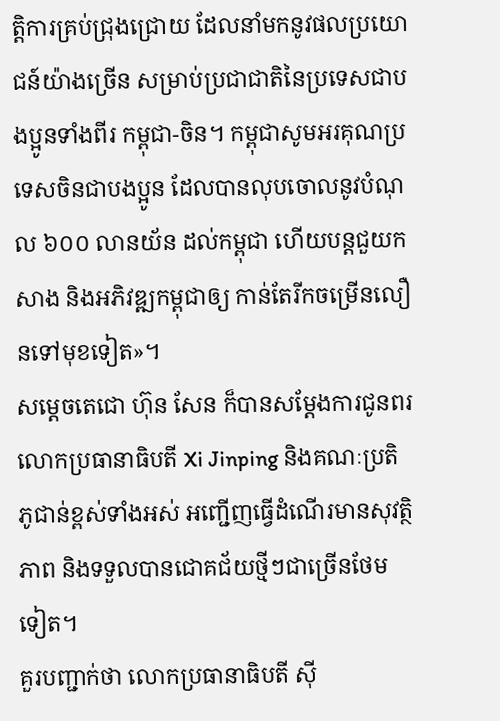ត្តិការគ្រប់ជ្រុងជ្រោយ ដែលនាំមកនូវផលប្រយោជន៍យ៉ាងច្រើន សម្រាប់ប្រជាជាតិនៃប្រទេសជាបងប្អូនទាំងពីរ កម្ពុជា-ចិន។ កម្ពុជាសូមអរគុណប្រទេសចិនជាបងប្អូន ដែលបានលុបចោលនូវបំណុល ៦០០ លានយ័ន ដល់កម្ពុជា ហើយបន្តជួយកសាង និងអភិវឌ្ឍកម្ពុជាឲ្យ កាន់តែរីកចម្រើនលឿនទៅមុខទៀត»។
សម្តេចតេជោ ហ៊ុន សែន ក៏បានសម្តែងការជូនពរ លោកប្រធានាធិបតី Xi Jinping និងគណៈប្រតិភូជាន់ខ្ពស់ទាំងអស់ អញ្ជើញធ្វើដំណើរមានសុវត្ថិភាព និងទទួលបានជោគជ័យថ្មីៗជាច្រើនថែមទៀត។
គួរបញ្ជាក់ថា លោកប្រធានាធិបតី ស៊ី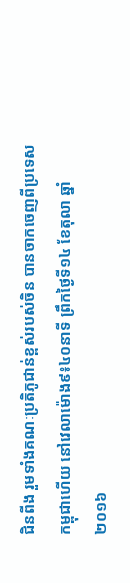ជិនពីង រួមទាំងគណៈប្រតិភូជាន់ខ្ពស់របស់ចិន បានចាកចេញពីប្រទេសកម្ពុជាហើយ នៅវេលាម៉ោង៩៖៤០នាទី ព្រឹកថ្ងៃទី១៤ ខែតុលា ឆ្នាំ២០១៦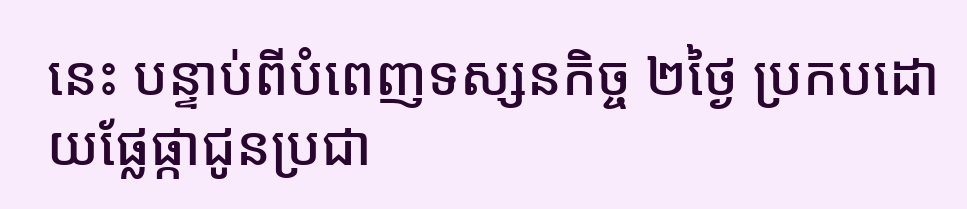នេះ បន្ទាប់ពីបំពេញទស្សនកិច្ច ២ថ្ងៃ ប្រកបដោយផ្លែផ្កាជូនប្រជា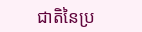ជាតិនៃប្រ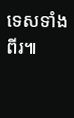ទេសទាំងពីរ៕